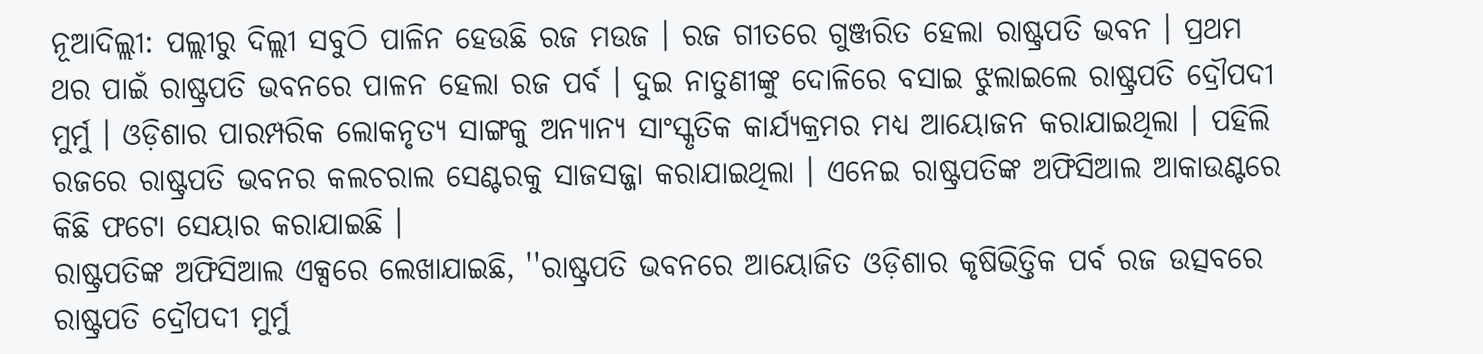ନୂଆଦିଲ୍ଲୀ: ପଲ୍ଲୀରୁ ଦିଲ୍ଲୀ ସବୁଠି ପାଳିନ ହେଉଛି ରଜ ମଉଜ । ରଜ ଗୀତରେ ଗୁଞ୍ଜରିତ ହେଲା ରାଷ୍ଟ୍ରପତି ଭବନ । ପ୍ରଥମ ଥର ପାଇଁ ରାଷ୍ଟ୍ରପତି ଭବନରେ ପାଳନ ହେଲା ରଜ ପର୍ବ । ଦୁଇ ନାତୁଣୀଙ୍କୁ ଦୋଳିରେ ବସାଇ ଝୁଲାଇଲେ ରାଷ୍ଟ୍ରପତି ଦ୍ରୌପଦୀ ମୁର୍ମୁ । ଓଡ଼ିଶାର ପାରମ୍ପରିକ ଲୋକନୃତ୍ୟ ସାଙ୍ଗକୁ ଅନ୍ୟାନ୍ୟ ସାଂସ୍କୃତିକ କାର୍ଯ୍ୟକ୍ରମର ମଧ୍ୟ ଆୟୋଜନ କରାଯାଇଥିଲା । ପହିଲି ରଜରେ ରାଷ୍ଟ୍ରପତି ଭବନର କଲଚରାଲ ସେଣ୍ଟରକୁ ସାଜସଜ୍ଜା କରାଯାଇଥିଲା । ଏନେଇ ରାଷ୍ଟ୍ରପତିଙ୍କ ଅଫିସିଆଲ ଆକାଉଣ୍ଟରେ କିଛି ଫଟୋ ସେୟାର କରାଯାଇଛି ।
ରାଷ୍ଟ୍ରପତିଙ୍କ ଅଫିସିଆଲ ଏକ୍ସରେ ଲେଖାଯାଇଛି, ''ରାଷ୍ଟ୍ରପତି ଭବନରେ ଆୟୋଜିତ ଓଡ଼ିଶାର କୃଷିଭିତ୍ତିକ ପର୍ବ ରଜ ଉତ୍ସବରେ ରାଷ୍ଟ୍ରପତି ଦ୍ରୌପଦୀ ମୁର୍ମୁ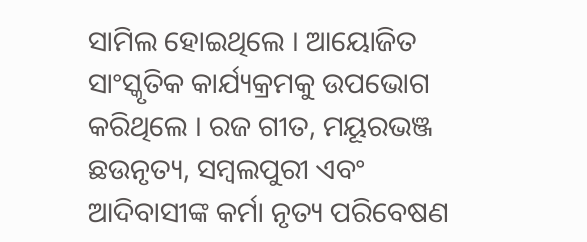ସାମିଲ ହୋଇଥିଲେ । ଆୟୋଜିତ ସାଂସ୍କୃତିକ କାର୍ଯ୍ୟକ୍ରମକୁ ଉପଭୋଗ କରିଥିଲେ । ରଜ ଗୀତ, ମୟୂରଭଞ୍ଜ ଛଉନୃତ୍ୟ, ସମ୍ବଲପୁରୀ ଏବଂ ଆଦିବାସୀଙ୍କ କର୍ମା ନୃତ୍ୟ ପରିବେଷଣ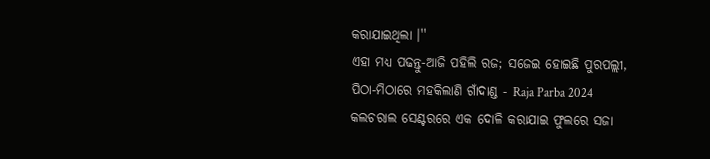କରାଯାଇଥିଲା ।''
ଏହା ମଧ୍ୟ ପଢନ୍ତୁ-ଆଜି ପହିଲି ରଜ; ସଜେଇ ହୋଇଛି ପୁରପଲ୍ଲୀ, ପିଠା-ମିଠାରେ ମହକିଲାଣି ଗାଁଦାଣ୍ଡ - Raja Parba 2024
କଲଚରାଲ ସେଣ୍ଟରରେ ଏକ ଦୋଳି କରାଯାଇ ଫୁଲରେ ସଜା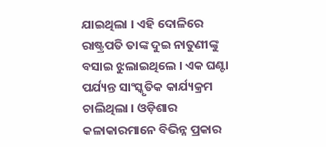ଯାଇଥିଲା । ଏହି ଦୋଳିରେ ରାଷ୍ଟ୍ରପତି ତାଙ୍କ ଦୁଇ ନାତୁଣୀଙ୍କୁ ବସାଇ ଝୁଲାଇଥିଲେ । ଏକ ଘଣ୍ଟା ପର୍ଯ୍ୟନ୍ତ ସାଂସ୍କୃତିକ କାର୍ଯ୍ୟକ୍ରମ ଚାଲିଥିଲା । ଓଡ଼ିଶାର କଳାକାରମାନେ ବିଭିନ୍ନ ପ୍ରକାର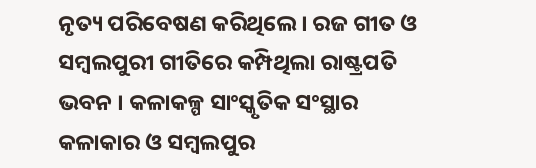ନୃତ୍ୟ ପରିବେଷଣ କରିଥିଲେ । ରଜ ଗୀତ ଓ ସମ୍ବଲପୁରୀ ଗୀତିରେ କମ୍ପିଥିଲା ରାଷ୍ଟ୍ରପତି ଭବନ । କଳାକଳ୍ପ ସାଂସ୍କୃତିକ ସଂସ୍ଥାର କଳାକାର ଓ ସମ୍ବଲପୁର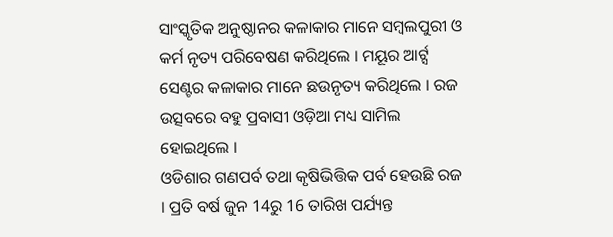ସାଂସ୍କୃତିକ ଅନୁଷ୍ଠାନର କଳାକାର ମାନେ ସମ୍ବଲପୁରୀ ଓ କର୍ମ ନୃତ୍ୟ ପରିବେଷଣ କରିଥିଲେ । ମୟୂର ଆର୍ଟ୍ସ ସେଣ୍ଟର କଳାକାର ମାନେ ଛଉନୃତ୍ୟ କରିଥିଲେ । ରଜ ଉତ୍ସବରେ ବହୁ ପ୍ରବାସୀ ଓଡ଼ିଆ ମଧ୍ୟ ସାମିଲ ହୋଇଥିଲେ ।
ଓଡିଶାର ଗଣପର୍ବ ତଥା କୃଷିଭିତ୍ତିକ ପର୍ବ ହେଉଛି ରଜ । ପ୍ରତି ବର୍ଷ ଜୁନ 14ରୁ 16 ତାରିଖ ପର୍ଯ୍ୟନ୍ତ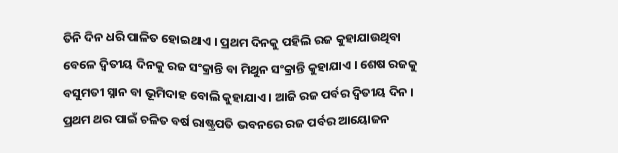ତିନି ଦିନ ଧରି ପାଳିତ ହୋଇଥାଏ । ପ୍ରଥମ ଦିନକୁ ପହିଲି ରଜ କୁହାଯାଉଥିବା ବେଳେ ଦ୍ବିତୀୟ ଦିନକୁ ରଜ ସଂକ୍ରାନ୍ତି ବା ମିଥୁନ ସଂକ୍ରାନ୍ତି କୁହାଯାଏ । ଶେଷ ରଜକୁ ବସୁମତୀ ସ୍ନାନ ବା ଭୂମିଦାହ ବୋଲି କୁହାଯାଏ । ଆଜି ରଜ ପର୍ବର ଦ୍ବିତୀୟ ଦିନ । ପ୍ରଥମ ଥର ପାଇଁ ଚଳିତ ବର୍ଷ ରାଷ୍ଟ୍ରପତି ଭବନରେ ରଜ ପର୍ବର ଆୟୋଜନ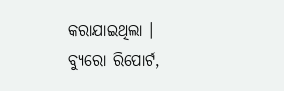କରାଯାଇଥିଲା ।
ବ୍ୟୁରୋ ରିପୋର୍ଟ,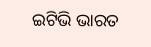ଇଟିଭି ଭାରତ